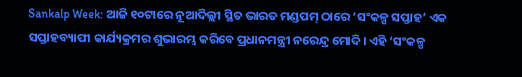Sankalp Week: ଆଜି ୧୦ଟାରେ ନୂଆଦିଲ୍ଲୀ ସ୍ଥିତ ଭାରତ ମଣ୍ଡପମ୍ ଠାରେ ‘ସଂକଳ୍ପ ସପ୍ତାହ’ ଏକ ସପ୍ତାହବ୍ୟାପୀ କାର୍ଯ୍ୟକ୍ରମର ଶୁଭାରମ୍ଭ କରିବେ ପ୍ରଧାନମନ୍ତ୍ରୀ ନରେନ୍ଦ୍ର ମୋଦି। ଏହି ‘ସଂକଳ୍ପ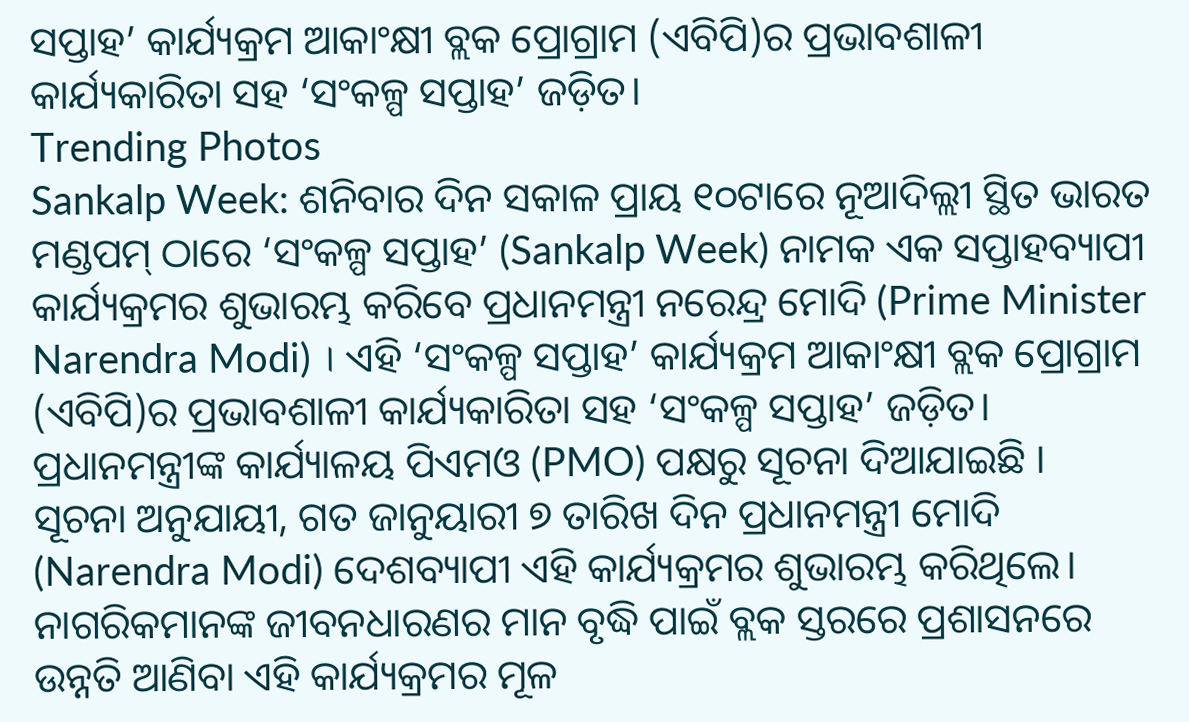ସପ୍ତାହ’ କାର୍ଯ୍ୟକ୍ରମ ଆକାଂକ୍ଷୀ ବ୍ଲକ ପ୍ରୋଗ୍ରାମ (ଏବିପି)ର ପ୍ରଭାବଶାଳୀ କାର୍ଯ୍ୟକାରିତା ସହ ‘ସଂକଳ୍ପ ସପ୍ତାହ’ ଜଡ଼ିତ।
Trending Photos
Sankalp Week: ଶନିବାର ଦିନ ସକାଳ ପ୍ରାୟ ୧୦ଟାରେ ନୂଆଦିଲ୍ଲୀ ସ୍ଥିତ ଭାରତ ମଣ୍ଡପମ୍ ଠାରେ ‘ସଂକଳ୍ପ ସପ୍ତାହ’ (Sankalp Week) ନାମକ ଏକ ସପ୍ତାହବ୍ୟାପୀ କାର୍ଯ୍ୟକ୍ରମର ଶୁଭାରମ୍ଭ କରିବେ ପ୍ରଧାନମନ୍ତ୍ରୀ ନରେନ୍ଦ୍ର ମୋଦି (Prime Minister Narendra Modi) । ଏହି ‘ସଂକଳ୍ପ ସପ୍ତାହ’ କାର୍ଯ୍ୟକ୍ରମ ଆକାଂକ୍ଷୀ ବ୍ଲକ ପ୍ରୋଗ୍ରାମ (ଏବିପି)ର ପ୍ରଭାବଶାଳୀ କାର୍ଯ୍ୟକାରିତା ସହ ‘ସଂକଳ୍ପ ସପ୍ତାହ’ ଜଡ଼ିତ। ପ୍ରଧାନମନ୍ତ୍ରୀଙ୍କ କାର୍ଯ୍ୟାଳୟ ପିଏମଓ (PMO) ପକ୍ଷରୁ ସୂଚନା ଦିଆଯାଇଛି ।
ସୂଚନା ଅନୁଯାୟୀ, ଗତ ଜାନୁୟାରୀ ୭ ତାରିଖ ଦିନ ପ୍ରଧାନମନ୍ତ୍ରୀ ମୋଦି (Narendra Modi) ଦେଶବ୍ୟାପୀ ଏହି କାର୍ଯ୍ୟକ୍ରମର ଶୁଭାରମ୍ଭ କରିଥିଲେ। ନାଗରିକମାନଙ୍କ ଜୀବନଧାରଣର ମାନ ବୃଦ୍ଧି ପାଇଁ ବ୍ଲକ ସ୍ତରରେ ପ୍ରଶାସନରେ ଉନ୍ନତି ଆଣିବା ଏହି କାର୍ଯ୍ୟକ୍ରମର ମୂଳ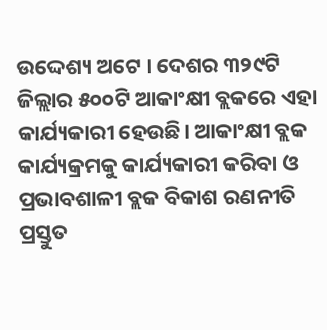ଉଦ୍ଦେଶ୍ୟ ଅଟେ । ଦେଶର ୩୨୯ଟି ଜିଲ୍ଲାର ୫୦୦ଟି ଆକାଂକ୍ଷୀ ବ୍ଲକରେ ଏହା କାର୍ଯ୍ୟକାରୀ ହେଉଛି। ଆକାଂକ୍ଷୀ ବ୍ଲକ କାର୍ଯ୍ୟକ୍ରମକୁ କାର୍ଯ୍ୟକାରୀ କରିବା ଓ ପ୍ରଭାବଶାଳୀ ବ୍ଲକ ବିକାଶ ରଣନୀତି ପ୍ରସ୍ତୁତ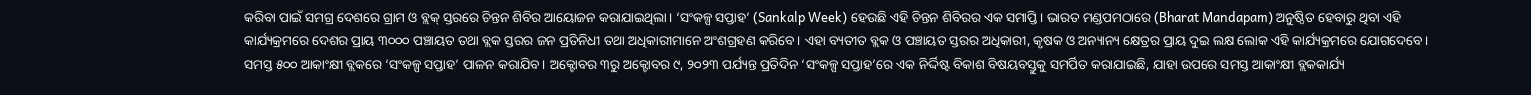କରିବା ପାଇଁ ସମଗ୍ର ଦେଶରେ ଗ୍ରାମ ଓ ବ୍ଲକ୍ ସ୍ତରରେ ଚିନ୍ତନ ଶିବିର ଆୟୋଜନ କରାଯାଇଥିଲା। ‘ସଂକଳ୍ପ ସପ୍ତାହ’ (Sankalp Week) ହେଉଛି ଏହି ଚିନ୍ତନ ଶିବିରର ଏକ ସମାପ୍ତି। ଭାରତ ମଣ୍ଡପମଠାରେ (Bharat Mandapam) ଅନୁଷ୍ଠିତ ହେବାରୁ ଥିବା ଏହି କାର୍ଯ୍ୟକ୍ରମରେ ଦେଶର ପ୍ରାୟ ୩୦୦୦ ପଞ୍ଚାୟତ ତଥା ବ୍ଲକ ସ୍ତରର ଜନ ପ୍ରତିନିଧୀ ତଥା ଅଧିକାରୀମାନେ ଅଂଶଗ୍ରହଣ କରିବେ। ଏହା ବ୍ୟତୀତ ବ୍ଲକ ଓ ପଞ୍ଚାୟତ ସ୍ତରର ଅଧିକାରୀ, କୃଷକ ଓ ଅନ୍ୟାନ୍ୟ କ୍ଷେତ୍ରର ପ୍ରାୟ ଦୁଇ ଲକ୍ଷ ଲୋକ ଏହି କାର୍ଯ୍ୟକ୍ରମରେ ଯୋଗଦେବେ। ସମସ୍ତ ୫୦୦ ଆକାଂକ୍ଷୀ ବ୍ଲକରେ ‘ସଂକଳ୍ପ ସପ୍ତାହ’ ପାଳନ କରାଯିବ। ଅକ୍ଟୋବର ୩ରୁ ଅକ୍ଟୋବର ୯, ୨୦୨୩ ପର୍ଯ୍ୟନ୍ତ ପ୍ରତିଦିନ ‘ସଂକଳ୍ପ ସପ୍ତାହ’ରେ ଏକ ନିର୍ଦ୍ଦିଷ୍ଟ ବିକାଶ ବିଷୟବସ୍ତୁକୁ ସମର୍ପିତ କରାଯାଇଛି, ଯାହା ଉପରେ ସମସ୍ତ ଆକାଂକ୍ଷୀ ବ୍ଲକକାର୍ଯ୍ୟ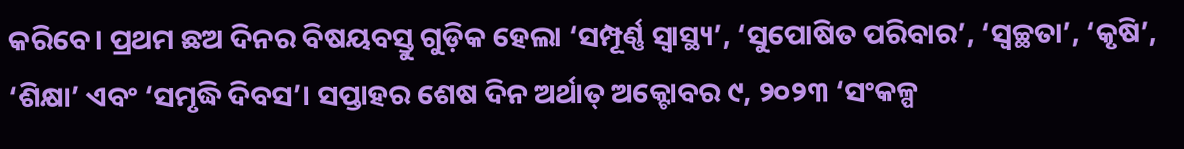କରିବେ। ପ୍ରଥମ ଛଅ ଦିନର ବିଷୟବସ୍ତୁ ଗୁଡ଼ିକ ହେଲା ‘ସମ୍ପୂର୍ଣ୍ଣ ସ୍ୱାସ୍ଥ୍ୟ’, ‘ସୁପୋଷିତ ପରିବାର’, ‘ସ୍ୱଚ୍ଛତା’, ‘କୃଷି’, ‘ଶିକ୍ଷା’ ଏବଂ ‘ସମୃଦ୍ଧି ଦିବସ’। ସପ୍ତାହର ଶେଷ ଦିନ ଅର୍ଥାତ୍ ଅକ୍ଟୋବର ୯, ୨୦୨୩ ‘ସଂକଳ୍ପ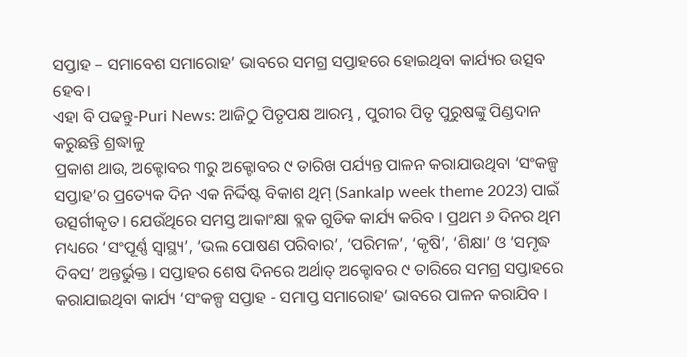ସପ୍ତାହ – ସମାବେଶ ସମାରୋହ’ ଭାବରେ ସମଗ୍ର ସପ୍ତାହରେ ହୋଇଥିବା କାର୍ଯ୍ୟର ଉତ୍ସବ ହେବ।
ଏହା ବି ପଢନ୍ତୁ-Puri News: ଆଜିଠୁ ପିତୃପକ୍ଷ ଆରମ୍ଭ , ପୁରୀର ପିତୃ ପୁରୁଷଙ୍କୁ ପିଣ୍ଡଦାନ କରୁଛନ୍ତି ଶ୍ରଦ୍ଧାଳୁ
ପ୍ରକାଶ ଥାଉ, ଅକ୍ଟୋବର ୩ରୁ ଅକ୍ଟୋବର ୯ ତାରିଖ ପର୍ଯ୍ୟନ୍ତ ପାଳନ କରାଯାଉଥିବା ‘ସଂକଳ୍ପ ସପ୍ତାହ’ର ପ୍ରତ୍ୟେକ ଦିନ ଏକ ନିର୍ଦ୍ଦିଷ୍ଟ ବିକାଶ ଥିମ୍ (Sankalp week theme 2023) ପାଇଁ ଉତ୍ସର୍ଗୀକୃତ । ଯେଉଁଥିରେ ସମସ୍ତ ଆକାଂକ୍ଷା ବ୍ଲକ ଗୁଡିକ କାର୍ଯ୍ୟ କରିବ । ପ୍ରଥମ ୬ ଦିନର ଥିମ ମଧ୍ୟରେ ‘ସଂପୂର୍ଣ୍ଣ ସ୍ୱାସ୍ଥ୍ୟ’, ‘ଭଲ ପୋଷଣ ପରିବାର’, ‘ପରିମଳ’, ‘କୃଷି’, ‘ଶିକ୍ଷା’ ଓ ‘ସମୃଦ୍ଧ ଦିବସ’ ଅନ୍ତର୍ଭୁକ୍ତ । ସପ୍ତାହର ଶେଷ ଦିନରେ ଅର୍ଥାତ୍ ଅକ୍ଟୋବର ୯ ତାରିରେ ସମଗ୍ର ସପ୍ତାହରେ କରାଯାଇଥିବା କାର୍ଯ୍ୟ ‘ସଂକଳ୍ପ ସପ୍ତାହ - ସମାପ୍ତ ସମାରୋହ’ ଭାବରେ ପାଳନ କରାଯିବ ।